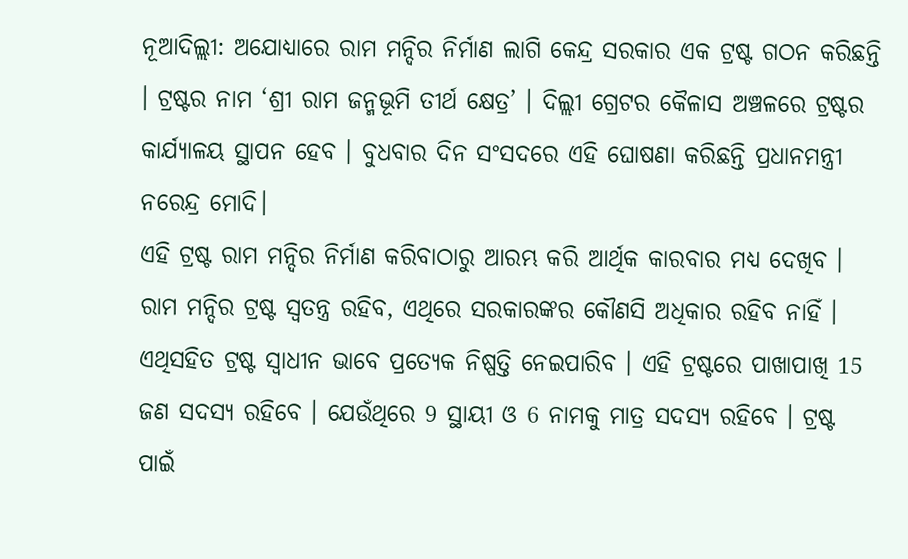ନୂଆଦିଲ୍ଲୀ: ଅଯୋଧ୍ୟାରେ ରାମ ମନ୍ଦିର ନିର୍ମାଣ ଲାଗି କେନ୍ଦ୍ର ସରକାର ଏକ ଟ୍ରଷ୍ଟ ଗଠନ କରିଛନ୍ତି । ଟ୍ରଷ୍ଟର ନାମ ‘ଶ୍ରୀ ରାମ ଜନ୍ମଭୂମି ତୀର୍ଥ କ୍ଷେତ୍ର’ । ଦିଲ୍ଲୀ ଗ୍ରେଟର କୈଳାସ ଅଞ୍ଚଳରେ ଟ୍ରଷ୍ଟର କାର୍ଯ୍ୟାଳୟ ସ୍ଥାପନ ହେବ । ବୁଧବାର ଦିନ ସଂସଦରେ ଏହି ଘୋଷଣା କରିଛନ୍ତି ପ୍ରଧାନମନ୍ତ୍ରୀ ନରେନ୍ଦ୍ର ମୋଦି।
ଏହି ଟ୍ରଷ୍ଟ ରାମ ମନ୍ଦିର ନିର୍ମାଣ କରିବାଠାରୁ ଆରମ୍ଭ କରି ଆର୍ଥିକ କାରବାର ମଧ୍ୟ ଦେଖିବ । ରାମ ମନ୍ଦିର ଟ୍ରଷ୍ଟ ସ୍ୱତନ୍ତ୍ର ରହିବ, ଏଥିରେ ସରକାରଙ୍କର କୌଣସି ଅଧିକାର ରହିବ ନାହିଁ । ଏଥିସହିତ ଟ୍ରଷ୍ଟ ସ୍ୱାଧୀନ ଭାବେ ପ୍ରତ୍ୟେକ ନିଷ୍ପତ୍ତି ନେଇପାରିବ । ଏହି ଟ୍ରଷ୍ଟରେ ପାଖାପାଖି 15 ଜଣ ସଦସ୍ୟ ରହିବେ । ଯେଉଁଥିରେ 9 ସ୍ଥାୟୀ ଓ 6 ନାମକୁ ମାତ୍ର ସଦସ୍ୟ ରହିବେ । ଟ୍ରଷ୍ଟ ପାଇଁ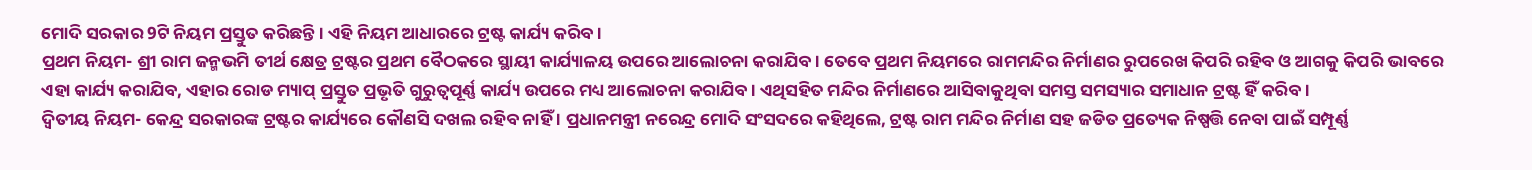ମୋଦି ସରକାର 9ଟି ନିୟମ ପ୍ରସ୍ତୁତ କରିଛନ୍ତି । ଏହି ନିୟମ ଆଧାରରେ ଟ୍ରଷ୍ଟ କାର୍ଯ୍ୟ କରିବ ।
ପ୍ରଥମ ନିୟମ- ଶ୍ରୀ ରାମ ଜନ୍ମଭମି ତୀର୍ଥ କ୍ଷେତ୍ର ଟ୍ରଷ୍ଟର ପ୍ରଥମ ବୈଠକରେ ସ୍ଥାୟୀ କାର୍ଯ୍ୟାଳୟ ଉପରେ ଆଲୋଚନା କରାଯିବ । ତେବେ ପ୍ରଥମ ନିୟମରେ ରାମମନ୍ଦିର ନିର୍ମାଣର ରୁପରେଖ କିପରି ରହିବ ଓ ଆଗକୁ କିପରି ଭାବରେ ଏହା କାର୍ଯ୍ୟ କରାଯିବ, ଏହାର ରୋଡ ମ୍ୟାପ୍ ପ୍ରସ୍ତୁତ ପ୍ରଭୃତି ଗୁରୁତ୍ୱପୂର୍ଣ୍ଣ କାର୍ଯ୍ୟ ଉପରେ ମଧ୍ୟ ଆଲୋଚନା କରାଯିବ । ଏଥିସହିତ ମନ୍ଦିର ନିର୍ମାଣରେ ଆସିବାକୁଥିବା ସମସ୍ତ ସମସ୍ୟାର ସମାଧାନ ଟ୍ରଷ୍ଟ ହିଁ କରିବ ।
ଦ୍ୱିତୀୟ ନିୟମ- କେନ୍ଦ୍ର ସରକାରଙ୍କ ଟ୍ରଷ୍ଟର କାର୍ଯ୍ୟରେ କୌଣସି ଦଖଲ ରହିବ ନାହିଁ । ପ୍ରଧାନମନ୍ତ୍ରୀ ନରେନ୍ଦ୍ର ମୋଦି ସଂସଦରେ କହିଥିଲେ, ଟ୍ରଷ୍ଟ ରାମ ମନ୍ଦିର ନିର୍ମାଣ ସହ ଜଡିତ ପ୍ରତ୍ୟେକ ନିଷ୍ପତ୍ତି ନେବା ପାଇଁ ସମ୍ପୂର୍ଣ୍ଣ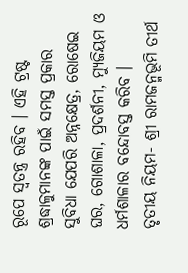ରୂପେ ସ୍ୱତନ୍ତ୍ର ରହିବ । ଏହି ଟ୍ରଷ୍ଟ ଶ୍ରଦ୍ଧାଳୁମାନଙ୍କ ପାଇଁ ସମସ୍ତ ପ୍ରକାର ସୁବିଧା ଯେପରି ଅନ୍ନକ୍ଷେତ୍ର, ରୋଷେଇ ଘର, ଗୋଶାଳା, ପ୍ରଦର୍ଶନୀ, ମ୍ୟୁଜିୟମ ଓ ଧର୍ମଶାଳାର ବନ୍ଦୋବସ୍ତ କରିବ ।
ତୃତୀୟ ନିୟମ- ଶ୍ରୀ ରାମଜନ୍ମଭୂମି ତୀର୍ଥ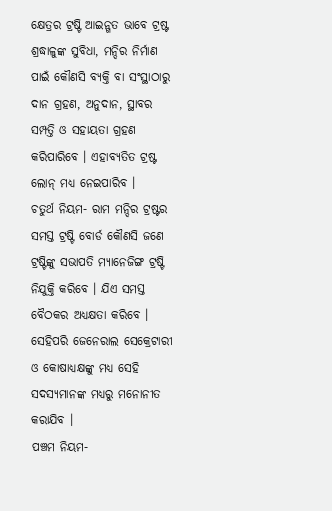କ୍ଷେତ୍ରର ଟ୍ରଷ୍ଟି ଆଇନ୍ଗତ ଭାବେ ଟ୍ରଷ୍ଟ ଶ୍ରଦ୍ଧାଳୁଙ୍କ ସୁବିଧା, ମନ୍ଦିର ନିର୍ମାଣ ପାଇଁ କୌଣସି ବ୍ୟକ୍ତି ବା ସଂସ୍ଥାଠାରୁ ଦାନ ଗ୍ରହଣ, ଅନୁଦାନ, ସ୍ଥାବର ସମ୍ପତ୍ତି ଓ ସହାୟତା ଗ୍ରହଣ କରିପାରିବେ । ଏହାବ୍ୟତିତ ଟ୍ରଷ୍ଟ ଲୋନ୍ ମଧ୍ୟ ନେଇପାରିବ ।
ଚତୁର୍ଥ ନିୟମ- ରାମ ମନ୍ଦିର ଟ୍ରଷ୍ଟର ସମସ୍ତ ଟ୍ରଷ୍ଟି ବୋର୍ଡ କୌଣସି ଜଣେ ଟ୍ରଷ୍ଟିଙ୍କୁ ସଭାପତି ମ୍ୟାନେଜିଙ୍ଗ ଟ୍ରଷ୍ଟି ନିଯୁକ୍ତି କରିବେ । ଯିଏ ସମସ୍ତ ବୈଠକର ଅଧ୍ୟକ୍ଷତା କରିବେ । ସେହିପରି ଜେନେରାଲ ସେକ୍ରେଟାରୀ ଓ କୋଷାଧ୍ୟକ୍ଷଙ୍କୁ ମଧ୍ୟ ସେହି ସଦସ୍ୟମାନଙ୍କ ମଧ୍ୟରୁ ମନୋନୀତ କରାଯିବ ।
ପଞ୍ଚମ ନିୟମ-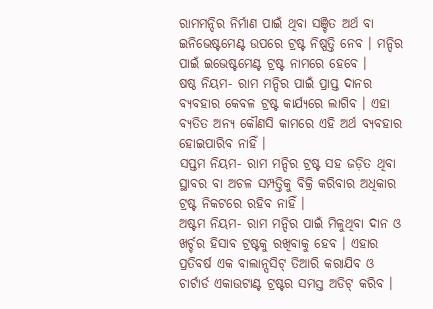ରାମମନ୍ଦିର ନିର୍ମାଣ ପାଇଁ ଥିବା ସଞ୍ଚିତ ଅର୍ଥ ବା ଇନିଭେଷ୍ଟମେଣ୍ଟ ଉପରେ ଟ୍ରଷ୍ଟ ନିଷ୍ପତ୍ତି ନେବ । ମନ୍ଦିର ପାଇଁ ଇଭେଷ୍ଟମେଣ୍ଟ ଟ୍ରଷ୍ଟ ନାମରେ ହେବେ ।
ଷଷ୍ଠ ନିୟମ- ରାମ ମନ୍ଦିର ପାଇଁ ପ୍ରାପ୍ତ ଦାନର ବ୍ୟବହାର କେବଳ ଟ୍ରଷ୍ଟ କାର୍ଯ୍ୟରେ ଲାଗିବ । ଏହା ବ୍ୟତିତ ଅନ୍ୟ କୌଣସି କାମରେ ଏହି ଅର୍ଥ ବ୍ୟବହାର ହୋଇପାରିବ ନାହିଁ ।
ସପ୍ତମ ନିୟମ- ରାମ ମନ୍ଦିର ଟ୍ରଷ୍ଟ ସହ ଜଡ଼ିତ ଥିବା ସ୍ଥାବର ବା ଅଚଳ ସମ୍ପତ୍ତିକୁ ବିକ୍ରି କରିବାର ଅଧିକାର ଟ୍ରଷ୍ଟ ନିକଟରେ ରହିବ ନାହିଁ ।
ଅଷ୍ଟମ ନିୟମ- ରାମ ମନ୍ଦିର ପାଇଁ ମିଳୁଥିବା ଦାନ ଓ ଖର୍ଚ୍ଚର ହିସାବ ଟ୍ରଷ୍ଟକୁ ରଖିବାକୁ ହେବ । ଏହାର ପ୍ରତିବର୍ଷ ଏକ ବାଲାନ୍ସସିଟ୍ ତିଆରି କରାଯିବ ଓ ଚାର୍ଟାର୍ଡ ଏକାଉଟାଣ୍ଟ ଟ୍ରଷ୍ଟର ସମସ୍ତ ଅଡିଟ୍ କରିବ ।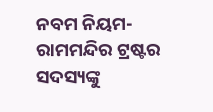ନବମ ନିୟମ- ରାମମନ୍ଦିର ଟ୍ରଷ୍ଟର ସଦସ୍ୟଙ୍କୁ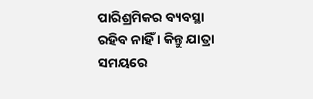ପାରିଶ୍ରମିକର ବ୍ୟବସ୍ଥା ରହିବ ନାହିଁ । କିନ୍ତୁ ଯାତ୍ରା ସମୟରେ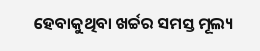ହେବାକୁଥିବା ଖର୍ଚ୍ଚର ସମସ୍ତ ମୂଲ୍ୟ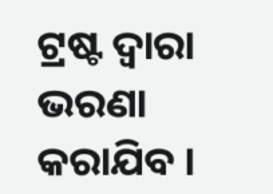ଟ୍ରଷ୍ଟ ଦ୍ୱାରା ଭରଣା କରାଯିବ ।